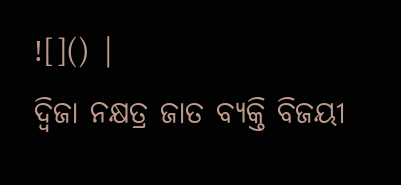![]() |
ଦ୍ୱିଜା ନକ୍ଷତ୍ର ଜାତ ବ୍ୟକ୍ତି ବିଜୟୀ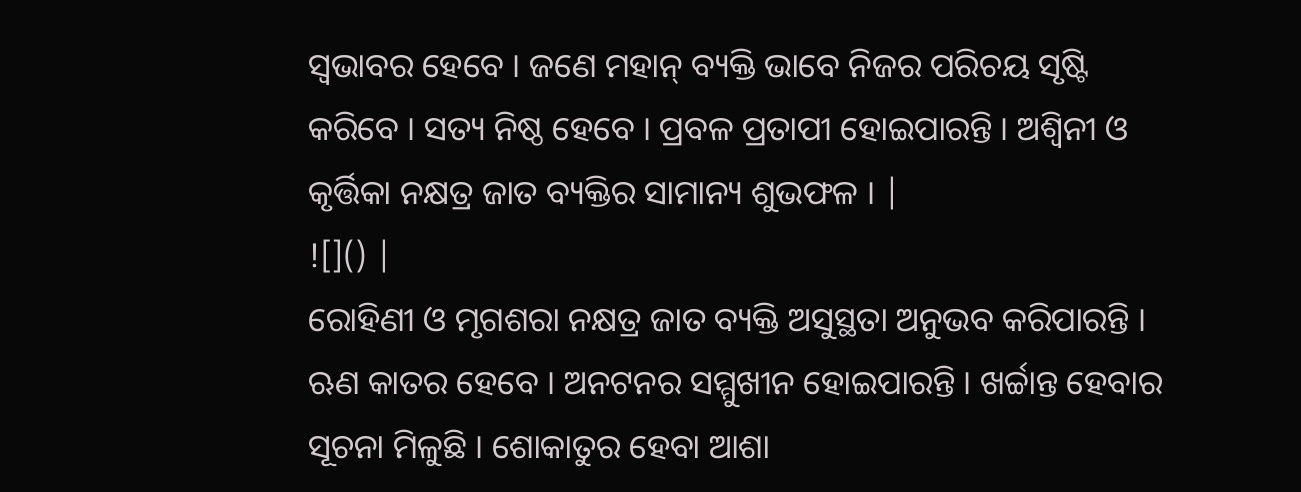ସ୍ୱଭାବର ହେବେ । ଜଣେ ମହାନ୍ ବ୍ୟକ୍ତି ଭାବେ ନିଜର ପରିଚୟ ସୃଷ୍ଟି କରିବେ । ସତ୍ୟ ନିଷ୍ଠ ହେବେ । ପ୍ରବଳ ପ୍ରତାପୀ ହୋଇପାରନ୍ତି । ଅଶ୍ୱିନୀ ଓ କୃର୍ତ୍ତିକା ନକ୍ଷତ୍ର ଜାତ ବ୍ୟକ୍ତିର ସାମାନ୍ୟ ଶୁଭଫଳ । |
![]() |
ରୋହିଣୀ ଓ ମୃଗଶରା ନକ୍ଷତ୍ର ଜାତ ବ୍ୟକ୍ତି ଅସୁସ୍ଥତା ଅନୁଭବ କରିପାରନ୍ତି । ଋଣ କାତର ହେବେ । ଅନଟନର ସମ୍ମୁଖୀନ ହୋଇପାରନ୍ତି । ଖର୍ଚ୍ଚାନ୍ତ ହେବାର ସୂଚନା ମିଳୁଛି । ଶୋକାତୁର ହେବା ଆଶା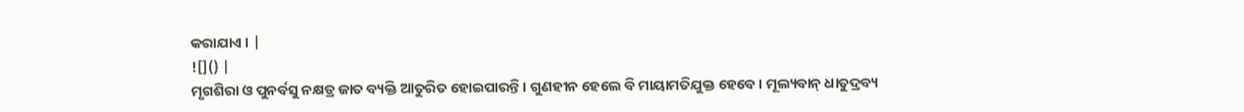କରାଯାଏ । |
![]() |
ମୃଗଶିରା ଓ ପୁନର୍ବସୁ ନକ୍ଷତ୍ର ଜାତ ବ୍ୟକ୍ତି ଆତୁରିତ ହୋଇପାରନ୍ତି । ଗୁଣହୀନ ହେଲେ ବି ମାୟାମତିଯୁକ୍ତ ହେବେ । ମୂଲ୍ୟବାନ୍ ଧାତୁଦ୍ରବ୍ୟ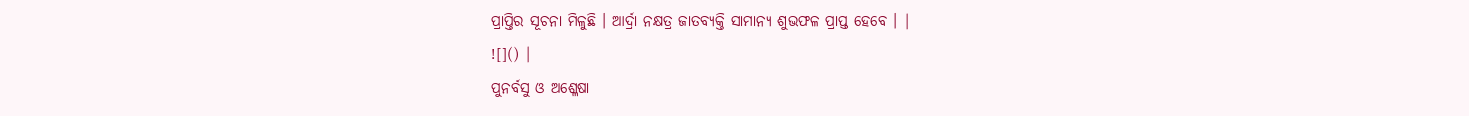ପ୍ରାପ୍ତିର ସୂଚନା ମିଳୁଛି । ଆର୍ଦ୍ରା ନକ୍ଷତ୍ର ଜାତବ୍ୟକ୍ତି ସାମାନ୍ୟ ଶୁଭଫଳ ପ୍ରାପ୍ତ ହେବେ । |
![]() |
ପୁନର୍ବସୁ ଓ ଅଶ୍ଳେଷା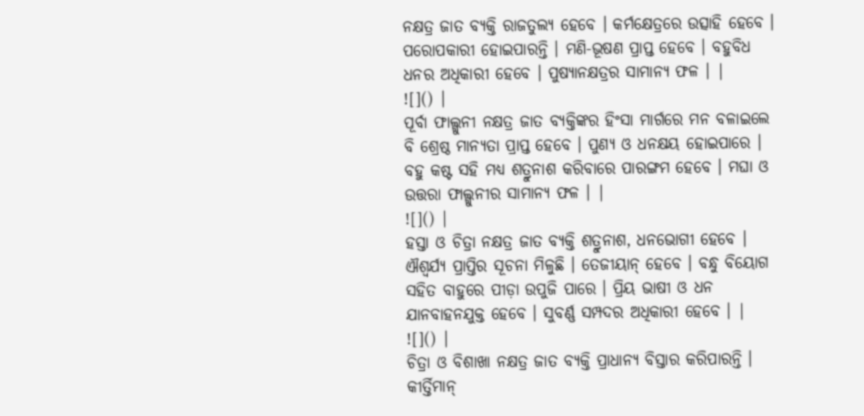ନକ୍ଷତ୍ର ଜାତ ବ୍ୟକ୍ତି ରାଜତୁଲ୍ୟ ହେବେ । କର୍ମକ୍ଷେତ୍ରରେ ଉତ୍ସାହି ହେବେ । ପରୋପକାରୀ ହୋଇପାରନ୍ତି । ମଣି-ଭୂଷଣ ପ୍ରାପ୍ତ ହେବେ । ବହୁବିଧ ଧନର ଅଧିକାରୀ ହେବେ । ପୁଷ୍ୟାନକ୍ଷତ୍ରର ସାମାନ୍ୟ ଫଳ । |
![]() |
ପୂର୍ବା ଫାଲ୍ଗୁନୀ ନକ୍ଷତ୍ର ଜାତ ବ୍ୟକ୍ତିଙ୍କର ହିଂସା ମାର୍ଗରେ ମନ ବଳାଇଲେ ବି ଶ୍ରେଷ୍ଠ ମାନ୍ୟତା ପ୍ରାପ୍ତ ହେବେ । ପୁଣ୍ୟ ଓ ଧନକ୍ଷୟ ହୋଇପାରେ । ବହୁ କଷ୍ଟ ସହି ମଧ୍ୟ ଶତ୍ରୁନାଶ କରିବାରେ ପାରଙ୍ଗମ ହେବେ । ମଘା ଓ ଉତ୍ତରା ଫାଲ୍ଗୁନୀର ସାମାନ୍ୟ ଫଳ । |
![]() |
ହସ୍ତା ଓ ଚିତ୍ରା ନକ୍ଷତ୍ର ଜାତ ବ୍ୟକ୍ତି ଶତ୍ରୁନାଶ, ଧନଭୋଗୀ ହେବେ । ଐଶ୍ୱର୍ଯ୍ୟ ପ୍ରାପ୍ତିର ସୂଚନା ମିଳୁଛି । ତେଜୀୟାନ୍ ହେବେ । ବନ୍ଧୁ ବିୟୋଗ ସହିତ ବାହୁରେ ପୀଡ଼ା ଉପୁଜି ପାରେ । ପ୍ରିୟ ଭାଷୀ ଓ ଧନ ଯାନବାହନଯୁକ୍ତ ହେବେ । ସୁବର୍ଣ୍ଣ ସମ୍ପଦର ଅଧିକାରୀ ହେବେ । |
![]() |
ଚିତ୍ରା ଓ ବିଶାଖା ନକ୍ଷତ୍ର ଜାତ ବ୍ୟକ୍ତି ପ୍ରାଧାନ୍ୟ ବିସ୍ତାର କରିପାରନ୍ତି । କୀର୍ତ୍ତିମାନ୍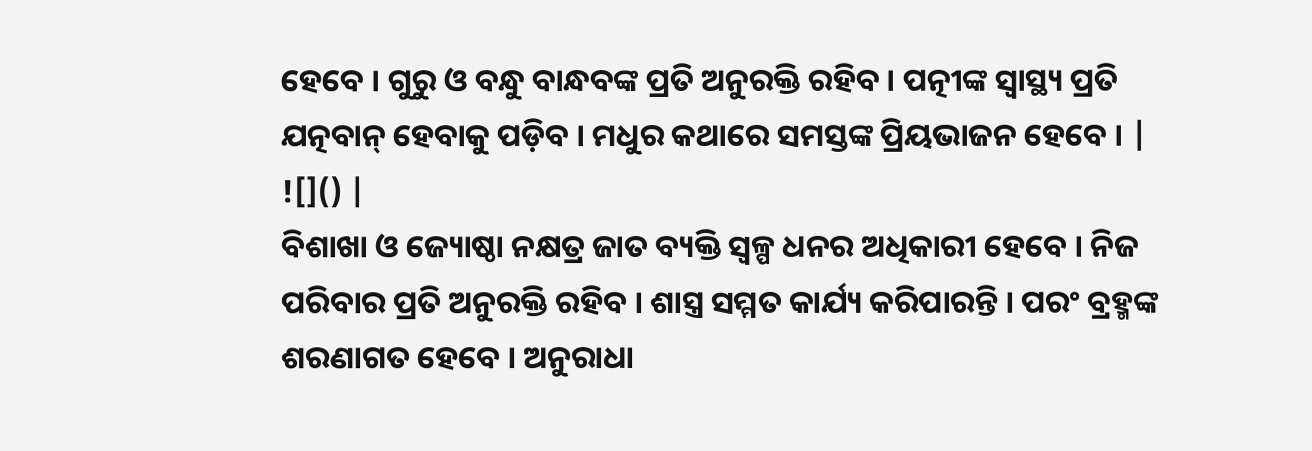ହେବେ । ଗୁରୁ ଓ ବନ୍ଧୁ ବାନ୍ଧବଙ୍କ ପ୍ରତି ଅନୁରକ୍ତି ରହିବ । ପତ୍ନୀଙ୍କ ସ୍ୱାସ୍ଥ୍ୟ ପ୍ରତି ଯତ୍ନବାନ୍ ହେବାକୁ ପଡ଼ିବ । ମଧୁର କଥାରେ ସମସ୍ତଙ୍କ ପ୍ରିୟଭାଜନ ହେବେ । |
![]() |
ବିଶାଖା ଓ ଜ୍ୟୋଷ୍ଠା ନକ୍ଷତ୍ର ଜାତ ବ୍ୟକ୍ତି ସ୍ୱଳ୍ପ ଧନର ଅଧିକାରୀ ହେବେ । ନିଜ ପରିବାର ପ୍ରତି ଅନୁରକ୍ତି ରହିବ । ଶାସ୍ତ୍ର ସମ୍ମତ କାର୍ଯ୍ୟ କରିପାରନ୍ତି । ପରଂ ବ୍ରହ୍ମଙ୍କ ଶରଣାଗତ ହେବେ । ଅନୁରାଧା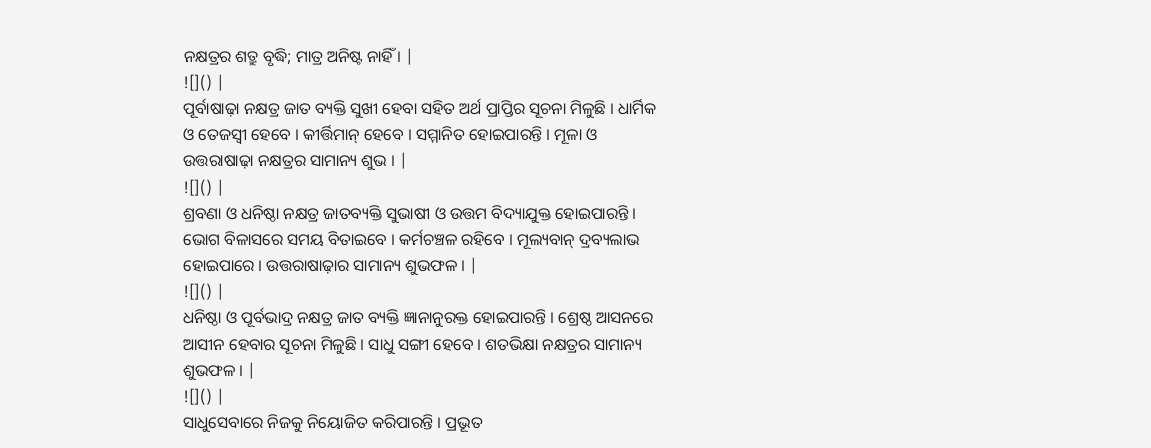ନକ୍ଷତ୍ରର ଶତ୍ରୁ ବୃଦ୍ଧି; ମାତ୍ର ଅନିଷ୍ଟ ନାହିଁ । |
![]() |
ପୂର୍ବାଷାଢ଼ା ନକ୍ଷତ୍ର ଜାତ ବ୍ୟକ୍ତି ସୁଖୀ ହେବା ସହିତ ଅର୍ଥ ପ୍ରାପ୍ତିର ସୂଚନା ମିଳୁଛି । ଧାର୍ମିକ ଓ ତେଜସ୍ୱୀ ହେବେ । କୀର୍ତ୍ତିମାନ୍ ହେବେ । ସମ୍ମାନିତ ହୋଇପାରନ୍ତି । ମୂଳା ଓ ଉତ୍ତରାଷାଢ଼ା ନକ୍ଷତ୍ରର ସାମାନ୍ୟ ଶୁଭ । |
![]() |
ଶ୍ରବଣା ଓ ଧନିଷ୍ଠା ନକ୍ଷତ୍ର ଜାତବ୍ୟକ୍ତି ସୁଭାଷୀ ଓ ଉତ୍ତମ ବିଦ୍ୟାଯୁକ୍ତ ହୋଇପାରନ୍ତି । ଭୋଗ ବିଳାସରେ ସମୟ ବିତାଇବେ । କର୍ମଚଞ୍ଚଳ ରହିବେ । ମୂଲ୍ୟବାନ୍ ଦ୍ରବ୍ୟଲାଭ ହୋଇପାରେ । ଉତ୍ତରାଷାଢ଼ାର ସାମାନ୍ୟ ଶୁଭଫଳ । |
![]() |
ଧନିଷ୍ଠା ଓ ପୂର୍ବଭାଦ୍ର ନକ୍ଷତ୍ର ଜାତ ବ୍ୟକ୍ତି ଜ୍ଞାନାନୁରକ୍ତ ହୋଇପାରନ୍ତି । ଶ୍ରେଷ୍ଠ ଆସନରେ ଆସୀନ ହେବାର ସୂଚନା ମିଳୁଛି । ସାଧୁ ସଙ୍ଗୀ ହେବେ । ଶତଭିକ୍ଷା ନକ୍ଷତ୍ରର ସାମାନ୍ୟ ଶୁଭଫଳ । |
![]() |
ସାଧୁସେବାରେ ନିଜକୁ ନିୟୋଜିତ କରିପାରନ୍ତି । ପ୍ରଭୂତ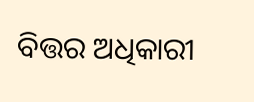ବିତ୍ତର ଅଧିକାରୀ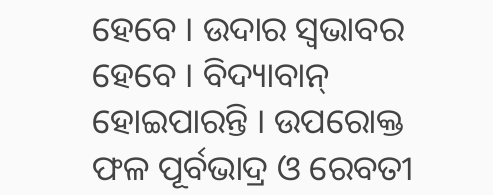ହେବେ । ଉଦାର ସ୍ୱଭାବର ହେବେ । ବିଦ୍ୟାବାନ୍ ହୋଇପାରନ୍ତି । ଉପରୋକ୍ତ ଫଳ ପୂର୍ବଭାଦ୍ର ଓ ରେବତୀ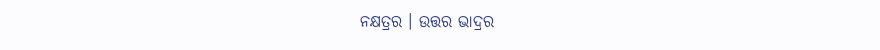ନକ୍ଷତ୍ରର । ଉତ୍ତର ଭାଦ୍ରର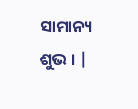ସାମାନ୍ୟ ଶୁଭ । |